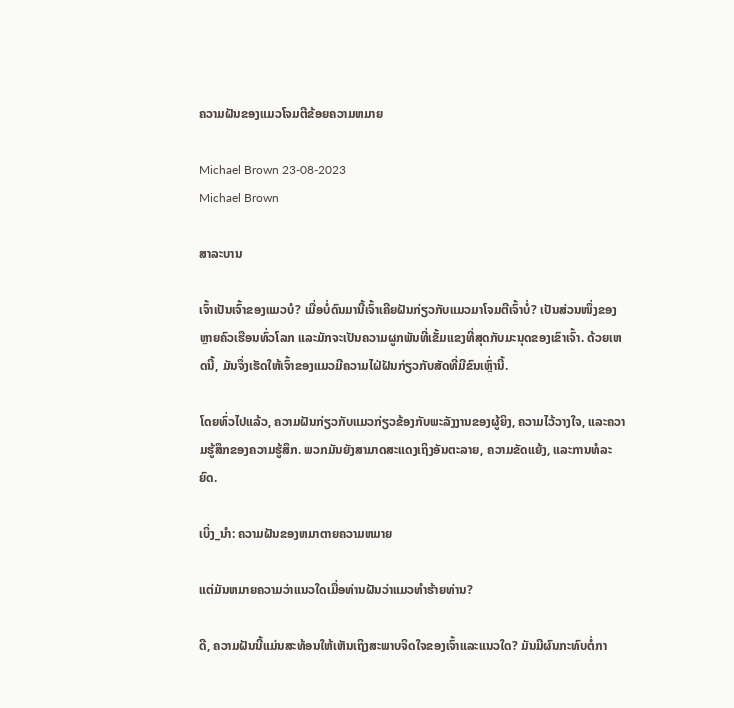ຄວາມຝັນຂອງແມວໂຈມຕີຂ້ອຍຄວາມຫມາຍ

Michael Brown 23-08-2023
Michael Brown

ສາລະບານ

ເຈົ້າເປັນເຈົ້າຂອງແມວບໍ? ເມື່ອບໍ່ດົນມານີ້ເຈົ້າເຄີຍຝັນກ່ຽວກັບແມວມາໂຈມຕີເຈົ້າບໍ່? ເປັນສ່ວນໜຶ່ງຂອງຫຼາຍຄົວເຮືອນທົ່ວໂລກ ແລະມັກຈະເປັນຄວາມຜູກພັນທີ່ເຂັ້ມແຂງທີ່ສຸດກັບມະນຸດຂອງເຂົາເຈົ້າ. ດ້ວຍເຫດນີ້, ມັນຈຶ່ງເຮັດໃຫ້ເຈົ້າຂອງແມວມີຄວາມໄຝ່ຝັນກ່ຽວກັບສັດທີ່ມີຂົນເຫຼົ່ານີ້.

ໂດຍທົ່ວໄປແລ້ວ, ຄວາມຝັນກ່ຽວກັບແມວກ່ຽວຂ້ອງກັບພະລັງງານຂອງຜູ້ຍິງ, ຄວາມໄວ້ວາງໃຈ, ແລະຄວາມຮູ້ສຶກຂອງຄວາມຮູ້ສຶກ. ພວກມັນຍັງສາມາດສະແດງເຖິງອັນຕະລາຍ, ຄວາມຂັດແຍ້ງ, ແລະການທໍລະຍົດ.

ເບິ່ງ_ນຳ: ຄວາມຝັນຂອງຫມາຕາຍຄວາມຫມາຍ

ແຕ່ມັນຫມາຍຄວາມວ່າແນວໃດເມື່ອທ່ານຝັນວ່າແມວທໍາຮ້າຍທ່ານ?

ດີ, ຄວາມຝັນນີ້ແມ່ນສະທ້ອນໃຫ້ເຫັນເຖິງສະພາບຈິດໃຈຂອງເຈົ້າແລະແນວໃດ? ມັນມີຜົນກະທົບຕໍ່ກາ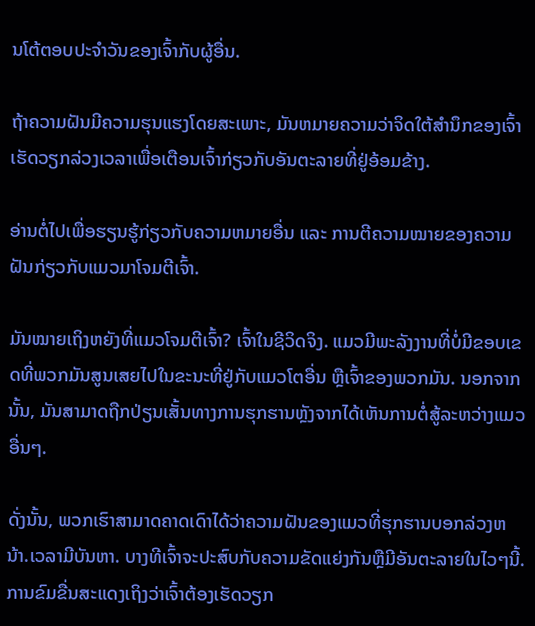ນໂຕ້ຕອບປະຈໍາວັນຂອງເຈົ້າກັບຜູ້ອື່ນ.

ຖ້າຄວາມຝັນມີຄວາມຮຸນແຮງໂດຍສະເພາະ, ມັນຫມາຍຄວາມວ່າຈິດໃຕ້ສໍານຶກຂອງເຈົ້າເຮັດວຽກລ່ວງເວລາເພື່ອເຕືອນເຈົ້າກ່ຽວກັບອັນຕະລາຍທີ່ຢູ່ອ້ອມຂ້າງ.

ອ່ານຕໍ່ໄປເພື່ອຮຽນຮູ້ກ່ຽວກັບຄວາມຫມາຍອື່ນ ແລະ ການຕີຄວາມໝາຍຂອງຄວາມຝັນກ່ຽວກັບແມວມາໂຈມຕີເຈົ້າ.

ມັນໝາຍເຖິງຫຍັງທີ່ແມວໂຈມຕີເຈົ້າ? ເຈົ້າໃນຊີວິດຈິງ. ແມວມີພະລັງງານທີ່ບໍ່ມີຂອບເຂດທີ່ພວກມັນສູນເສຍໄປໃນຂະນະທີ່ຢູ່ກັບແມວໂຕອື່ນ ຫຼືເຈົ້າຂອງພວກມັນ. ນອກຈາກນັ້ນ, ມັນສາມາດຖືກປ່ຽນເສັ້ນທາງການຮຸກຮານຫຼັງຈາກໄດ້ເຫັນການຕໍ່ສູ້ລະຫວ່າງແມວອື່ນໆ.

ດັ່ງນັ້ນ, ພວກເຮົາສາມາດຄາດເດົາໄດ້ວ່າຄວາມຝັນຂອງແມວທີ່ຮຸກຮານບອກລ່ວງຫນ້າ.ເວລາມີບັນຫາ. ບາງທີເຈົ້າຈະປະສົບກັບຄວາມຂັດແຍ່ງກັນຫຼືມີອັນຕະລາຍໃນໄວໆນີ້. ການຂົມຂື່ນສະແດງເຖິງວ່າເຈົ້າຕ້ອງເຮັດວຽກ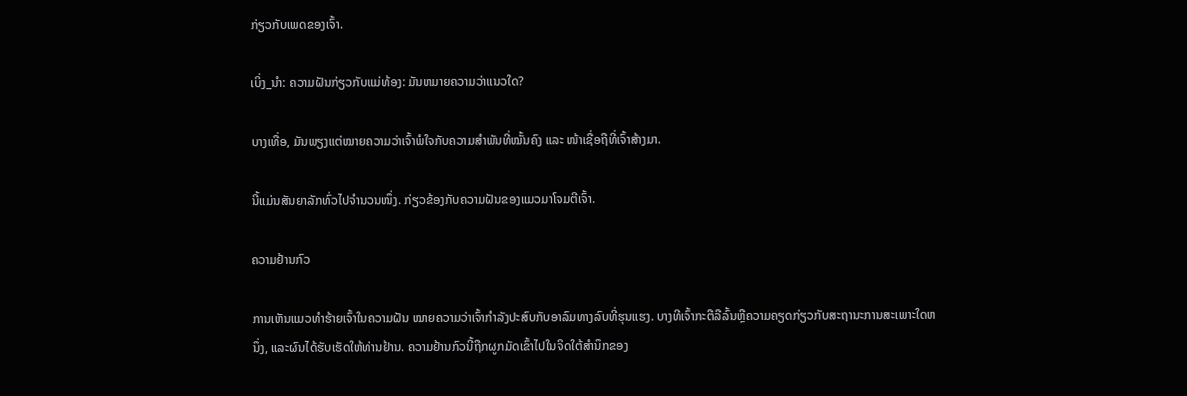ກ່ຽວກັບເພດຂອງເຈົ້າ.

ເບິ່ງ_ນຳ: ຄວາມຝັນກ່ຽວກັບແມ່ທ້ອງ: ມັນຫມາຍຄວາມວ່າແນວໃດ?

ບາງເທື່ອ, ມັນພຽງແຕ່ໝາຍຄວາມວ່າເຈົ້າພໍໃຈກັບຄວາມສຳພັນທີ່ໝັ້ນຄົງ ແລະ ໜ້າເຊື່ອຖືທີ່ເຈົ້າສ້າງມາ.

ນີ້ແມ່ນສັນຍາລັກທົ່ວໄປຈຳນວນໜຶ່ງ. ກ່ຽວຂ້ອງກັບຄວາມຝັນຂອງແມວມາໂຈມຕີເຈົ້າ.

ຄວາມຢ້ານກົວ

ການເຫັນແມວທຳຮ້າຍເຈົ້າໃນຄວາມຝັນ ໝາຍຄວາມວ່າເຈົ້າກຳລັງປະສົບກັບອາລົມທາງລົບທີ່ຮຸນແຮງ. ບາງທີເຈົ້າກະຕືລືລົ້ນຫຼືຄວາມຄຽດກ່ຽວກັບສະຖານະການສະເພາະໃດຫນຶ່ງ, ແລະຜົນໄດ້ຮັບເຮັດໃຫ້ທ່ານຢ້ານ. ຄວາມຢ້ານກົວນີ້ຖືກຜູກມັດເຂົ້າໄປໃນຈິດໃຕ້ສຳນຶກຂອງ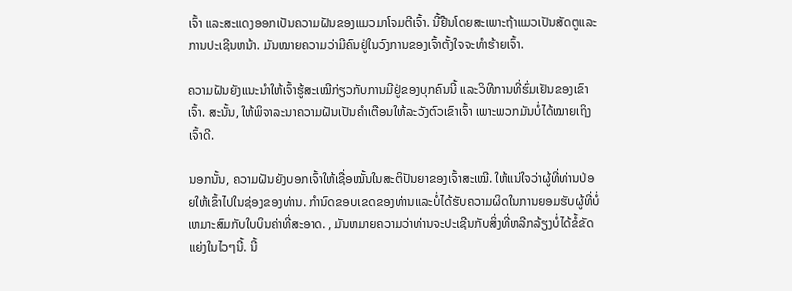ເຈົ້າ ແລະສະແດງອອກເປັນຄວາມຝັນຂອງແມວມາໂຈມຕີເຈົ້າ. ນີ້ຢືນໂດຍສະເພາະຖ້າແມວເປັນສັດຕູແລະການປະເຊີນຫນ້າ. ມັນໝາຍຄວາມວ່າມີຄົນຢູ່ໃນວົງການຂອງເຈົ້າຕັ້ງໃຈຈະທຳຮ້າຍເຈົ້າ.

ຄວາມຝັນຍັງແນະນຳໃຫ້ເຈົ້າຮູ້ສະເໝີກ່ຽວກັບການມີຢູ່ຂອງບຸກຄົນນີ້ ແລະວິທີການທີ່ຮົ່ມເຢັນຂອງເຂົາເຈົ້າ. ສະນັ້ນ, ໃຫ້ພິຈາລະນາຄວາມຝັນເປັນຄຳເຕືອນໃຫ້ລະວັງຕົວເຂົາເຈົ້າ ເພາະພວກມັນບໍ່ໄດ້ໝາຍເຖິງເຈົ້າດີ.

ນອກນັ້ນ, ຄວາມຝັນຍັງບອກເຈົ້າໃຫ້ເຊື່ອໝັ້ນໃນສະຕິປັນຍາຂອງເຈົ້າສະເໝີ. ໃຫ້ແນ່ໃຈວ່າຜູ້ທີ່ທ່ານປ່ອຍໃຫ້ເຂົ້າໄປໃນຊ່ອງຂອງທ່ານ. ກໍານົດຂອບເຂດຂອງທ່ານແລະບໍ່ໄດ້ຮັບຄວາມຜິດໃນການຍອມຮັບຜູ້ທີ່ບໍ່ເຫມາະສົມກັບໃບບິນຄ່າທີ່ສະອາດ. , ມັນຫມາຍຄວາມວ່າທ່ານຈະປະເຊີນກັບສິ່ງທີ່ຫລີກລ້ຽງບໍ່ໄດ້ຂໍ້ຂັດແຍ່ງໃນໄວໆນີ້. ນີ້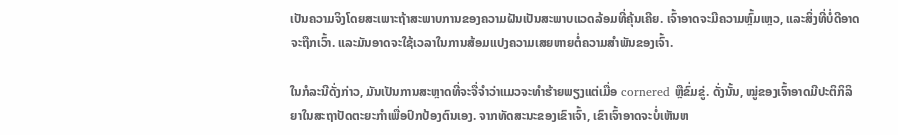ເປັນຄວາມຈິງໂດຍສະເພາະຖ້າສະພາບການຂອງຄວາມຝັນເປັນສະພາບແວດລ້ອມທີ່ຄຸ້ນເຄີຍ. ເຈົ້າອາດຈະມີຄວາມຫຼົ້ມເຫຼວ, ແລະສິ່ງທີ່ບໍ່ດີອາດຈະຖືກເວົ້າ. ແລະມັນອາດຈະໃຊ້ເວລາໃນການສ້ອມແປງຄວາມເສຍຫາຍຕໍ່ຄວາມສໍາພັນຂອງເຈົ້າ.

ໃນກໍລະນີດັ່ງກ່າວ, ມັນເປັນການສະຫຼາດທີ່ຈະຈື່ຈໍາວ່າແມວຈະທໍາຮ້າຍພຽງແຕ່ເມື່ອ cornered ຫຼືຂົ່ມຂູ່. ດັ່ງນັ້ນ, ໝູ່ຂອງເຈົ້າອາດມີປະຕິກິລິຍາໃນສະຖາປັດຕະຍະກຳເພື່ອປົກປ້ອງຕົນເອງ. ຈາກທັດສະນະຂອງເຂົາເຈົ້າ, ເຂົາເຈົ້າອາດຈະບໍ່ເຫັນຫ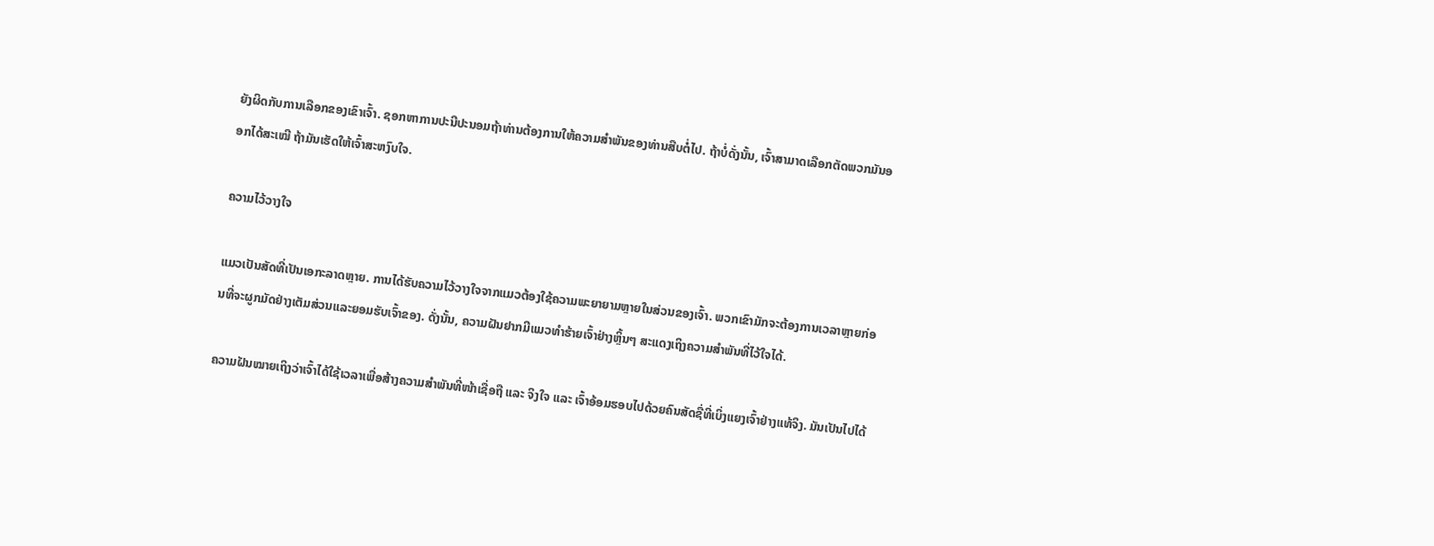ຍັງຜິດກັບການເລືອກຂອງເຂົາເຈົ້າ. ຊອກຫາການປະນີປະນອມຖ້າທ່ານຕ້ອງການໃຫ້ຄວາມສຳພັນຂອງທ່ານສືບຕໍ່ໄປ. ຖ້າບໍ່ດັ່ງນັ້ນ, ເຈົ້າສາມາດເລືອກຕັດພວກມັນອອກໄດ້ສະເໝີ ຖ້າມັນເຮັດໃຫ້ເຈົ້າສະຫງົບໃຈ.

ຄວາມໄວ້ວາງໃຈ

ແມວເປັນສັດທີ່ເປັນເອກະລາດຫຼາຍ. ການໄດ້ຮັບຄວາມໄວ້ວາງໃຈຈາກແມວຕ້ອງໃຊ້ຄວາມພະຍາຍາມຫຼາຍໃນສ່ວນຂອງເຈົ້າ. ພວກເຂົາມັກຈະຕ້ອງການເວລາຫຼາຍກ່ອນທີ່ຈະຜູກມັດຢ່າງເຕັມສ່ວນແລະຍອມຮັບເຈົ້າຂອງ. ດັ່ງນັ້ນ, ຄວາມຝັນຢາກມີແມວທຳຮ້າຍເຈົ້າຢ່າງຫຼິ້ນໆ ສະແດງເຖິງຄວາມສຳພັນທີ່ໄວ້ໃຈໄດ້.

ຄວາມຝັນໝາຍເຖິງວ່າເຈົ້າໄດ້ໃຊ້ເວລາເພື່ອສ້າງຄວາມສຳພັນທີ່ໜ້າເຊື່ອຖື ແລະ ຈິງໃຈ ແລະ ເຈົ້າອ້ອມຮອບໄປດ້ວຍຄົນສັດຊື່ທີ່ເບິ່ງແຍງເຈົ້າຢ່າງແທ້ຈິງ. ມັນເປັນໄປໄດ້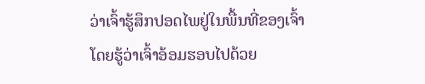ວ່າເຈົ້າຮູ້ສຶກປອດໄພຢູ່ໃນພື້ນທີ່ຂອງເຈົ້າໂດຍຮູ້ວ່າເຈົ້າອ້ອມຮອບໄປດ້ວຍ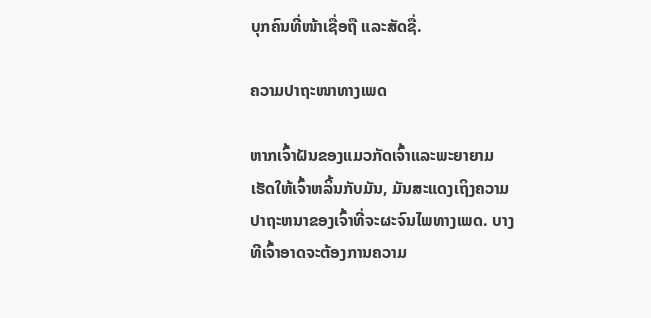ບຸກຄົນທີ່ໜ້າເຊື່ອຖື ແລະສັດຊື່.

ຄວາມປາຖະໜາທາງເພດ

ຫາກເຈົ້າຝັນຂອງແມວກັດເຈົ້າແລະພະຍາຍາມເຮັດໃຫ້ເຈົ້າຫລິ້ນກັບມັນ, ມັນສະແດງເຖິງຄວາມປາຖະຫນາຂອງເຈົ້າທີ່ຈະຜະຈົນໄພທາງເພດ. ບາງທີເຈົ້າອາດຈະຕ້ອງການຄວາມ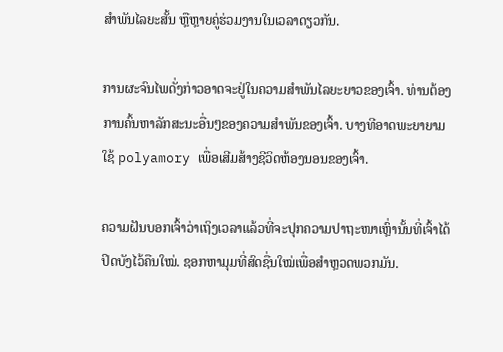ສຳພັນໄລຍະສັ້ນ ຫຼືຫຼາຍຄູ່ຮ່ວມງານໃນເວລາດຽວກັນ.

ການຜະຈົນໄພດັ່ງກ່າວອາດຈະຢູ່ໃນຄວາມສຳພັນໄລຍະຍາວຂອງເຈົ້າ. ທ່ານຕ້ອງການຄົ້ນຫາລັກສະນະອື່ນໆຂອງຄວາມສໍາພັນຂອງເຈົ້າ. ບາງທີອາດພະຍາຍາມໃຊ້ polyamory ເພື່ອເສີມສ້າງຊີວິດຫ້ອງນອນຂອງເຈົ້າ.

ຄວາມຝັນບອກເຈົ້າວ່າເຖິງເວລາແລ້ວທີ່ຈະປຸກຄວາມປາຖະໜາເຫຼົ່ານັ້ນທີ່ເຈົ້າໄດ້ປິດບັງໄວ້ຄືນໃໝ່. ຊອກຫາມຸມທີ່ສົດຊື່ນໃໝ່ເພື່ອສຳຫຼວດພວກມັນ.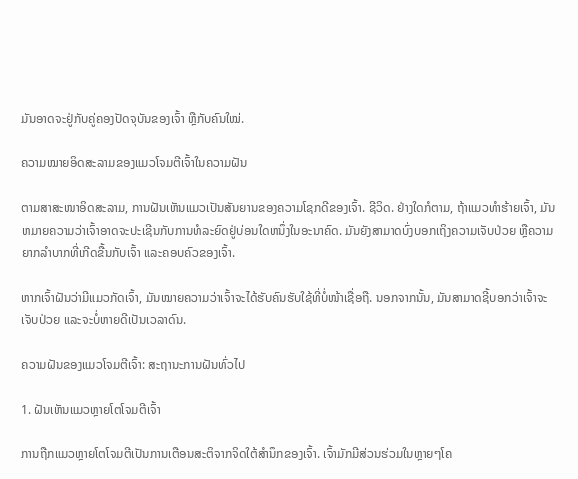ມັນອາດຈະຢູ່ກັບຄູ່ຄອງປັດຈຸບັນຂອງເຈົ້າ ຫຼືກັບຄົນໃໝ່.

ຄວາມໝາຍອິດສະລາມຂອງແມວໂຈມຕີເຈົ້າໃນຄວາມຝັນ

ຕາມສາສະໜາອິດສະລາມ, ການຝັນເຫັນແມວເປັນສັນຍານຂອງຄວາມໂຊກດີຂອງເຈົ້າ. ຊີວິດ. ຢ່າງໃດກໍຕາມ, ຖ້າແມວທໍາຮ້າຍເຈົ້າ, ມັນຫມາຍຄວາມວ່າເຈົ້າອາດຈະປະເຊີນກັບການທໍລະຍົດຢູ່ບ່ອນໃດຫນຶ່ງໃນອະນາຄົດ. ມັນຍັງສາມາດບົ່ງບອກເຖິງຄວາມເຈັບປ່ວຍ ຫຼືຄວາມຍາກລຳບາກທີ່ເກີດຂື້ນກັບເຈົ້າ ແລະຄອບຄົວຂອງເຈົ້າ.

ຫາກເຈົ້າຝັນວ່າມີແມວກັດເຈົ້າ, ມັນໝາຍຄວາມວ່າເຈົ້າຈະໄດ້ຮັບຄົນຮັບໃຊ້ທີ່ບໍ່ໜ້າເຊື່ອຖື. ນອກຈາກນັ້ນ, ມັນສາມາດຊີ້ບອກວ່າເຈົ້າຈະເຈັບປ່ວຍ ແລະຈະບໍ່ຫາຍດີເປັນເວລາດົນ.

ຄວາມຝັນຂອງແມວໂຈມຕີເຈົ້າ: ສະຖານະການຝັນທົ່ວໄປ

1. ຝັນເຫັນແມວຫຼາຍໂຕໂຈມຕີເຈົ້າ

ການຖືກແມວຫຼາຍໂຕໂຈມຕີເປັນການເຕືອນສະຕິຈາກຈິດໃຕ້ສຳນຶກຂອງເຈົ້າ. ເຈົ້າມັກມີສ່ວນຮ່ວມໃນຫຼາຍໆໂຄ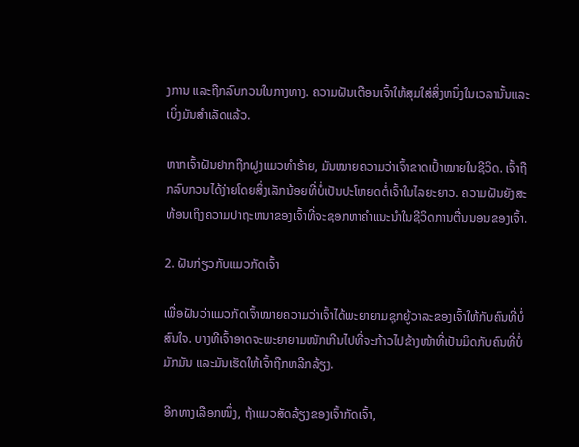ງການ ແລະຖືກລົບກວນໃນກາງທາງ. ຄວາມຝັນເຕືອນເຈົ້າໃຫ້ສຸມໃສ່ສິ່ງຫນຶ່ງໃນເວລານັ້ນແລະເບິ່ງມັນສຳເລັດແລ້ວ.

ຫາກເຈົ້າຝັນຢາກຖືກຝູງແມວທຳຮ້າຍ, ມັນໝາຍຄວາມວ່າເຈົ້າຂາດເປົ້າໝາຍໃນຊີວິດ. ເຈົ້າຖືກລົບກວນໄດ້ງ່າຍໂດຍສິ່ງເລັກນ້ອຍທີ່ບໍ່ເປັນປະໂຫຍດຕໍ່ເຈົ້າໃນໄລຍະຍາວ. ຄວາມຝັນຍັງສະທ້ອນເຖິງຄວາມປາຖະຫນາຂອງເຈົ້າທີ່ຈະຊອກຫາຄໍາແນະນໍາໃນຊີວິດການຕື່ນນອນຂອງເຈົ້າ.

2. ຝັນກ່ຽວກັບແມວກັດເຈົ້າ

ເພື່ອຝັນວ່າແມວກັດເຈົ້າໝາຍຄວາມວ່າເຈົ້າໄດ້ພະຍາຍາມຊຸກຍູ້ວາລະຂອງເຈົ້າໃຫ້ກັບຄົນທີ່ບໍ່ສົນໃຈ. ບາງທີເຈົ້າອາດຈະພະຍາຍາມໜັກເກີນໄປທີ່ຈະກ້າວໄປຂ້າງໜ້າທີ່ເປັນມິດກັບຄົນທີ່ບໍ່ມັກມັນ ແລະມັນເຮັດໃຫ້ເຈົ້າຖືກຫລີກລ້ຽງ.

ອີກທາງເລືອກໜຶ່ງ, ຖ້າແມວສັດລ້ຽງຂອງເຈົ້າກັດເຈົ້າ,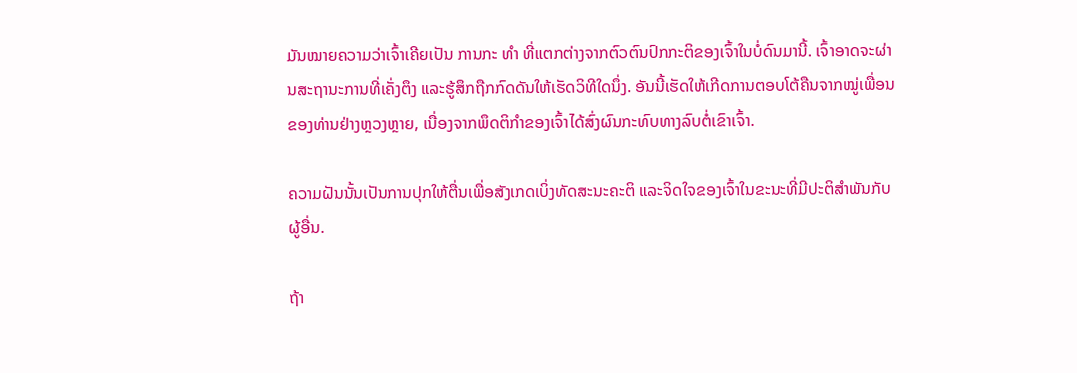ມັນໝາຍຄວາມວ່າເຈົ້າເຄີຍເປັນ ການກະ ທຳ ທີ່ແຕກຕ່າງຈາກຕົວຕົນປົກກະຕິຂອງເຈົ້າໃນບໍ່ດົນມານີ້. ເຈົ້າອາດຈະຜ່ານສະຖານະການທີ່ເຄັ່ງຕຶງ ແລະຮູ້ສຶກຖືກກົດດັນໃຫ້ເຮັດວິທີໃດນຶ່ງ. ອັນນີ້ເຮັດໃຫ້ເກີດການຕອບໂຕ້ຄືນຈາກໝູ່ເພື່ອນຂອງທ່ານຢ່າງຫຼວງຫຼາຍ, ເນື່ອງຈາກພຶດຕິກຳຂອງເຈົ້າໄດ້ສົ່ງຜົນກະທົບທາງລົບຕໍ່ເຂົາເຈົ້າ.

ຄວາມຝັນນັ້ນເປັນການປຸກໃຫ້ຕື່ນເພື່ອສັງເກດເບິ່ງທັດສະນະຄະຕິ ແລະຈິດໃຈຂອງເຈົ້າໃນຂະນະທີ່ມີປະຕິສຳພັນກັບຜູ້ອື່ນ.

ຖ້າ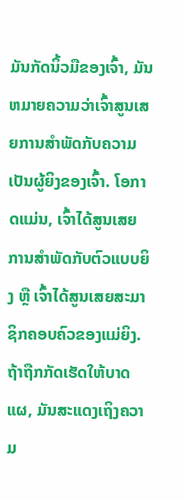ມັນກັດນິ້ວມືຂອງເຈົ້າ, ມັນຫມາຍຄວາມວ່າເຈົ້າສູນເສຍການສໍາພັດກັບຄວາມເປັນຜູ້ຍິງຂອງເຈົ້າ. ໂອກາດແມ່ນ, ເຈົ້າໄດ້ສູນເສຍການສໍາພັດກັບຕົວແບບຍິງ ຫຼື ເຈົ້າໄດ້ສູນເສຍສະມາຊິກຄອບຄົວຂອງແມ່ຍິງ. ຖ້າຖືກກັດເຮັດໃຫ້ບາດແຜ, ມັນສະແດງເຖິງຄວາມ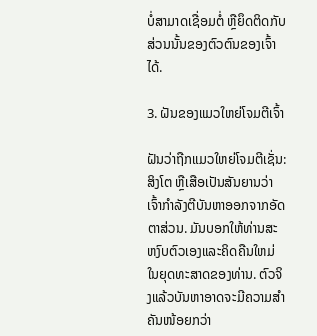ບໍ່ສາມາດເຊື່ອມຕໍ່ ຫຼືຍຶດຕິດກັບສ່ວນນັ້ນຂອງຕົວຕົນຂອງເຈົ້າໄດ້.

3. ຝັນຂອງແມວໃຫຍ່ໂຈມຕີເຈົ້າ

ຝັນວ່າຖືກແມວໃຫຍ່ໂຈມຕີເຊັ່ນ: ສິງໂຕ ຫຼືເສືອເປັນສັນຍານວ່າເຈົ້າກຳລັງຕີບັນຫາອອກຈາກອັດຕາສ່ວນ. ມັນບອກໃຫ້ທ່ານສະຫງົບຕົວເອງແລະຄິດຄືນໃຫມ່ໃນຍຸດທະສາດຂອງທ່ານ. ຕົວຈິງແລ້ວບັນຫາອາດຈະມີຄວາມສຳຄັນໜ້ອຍກວ່າ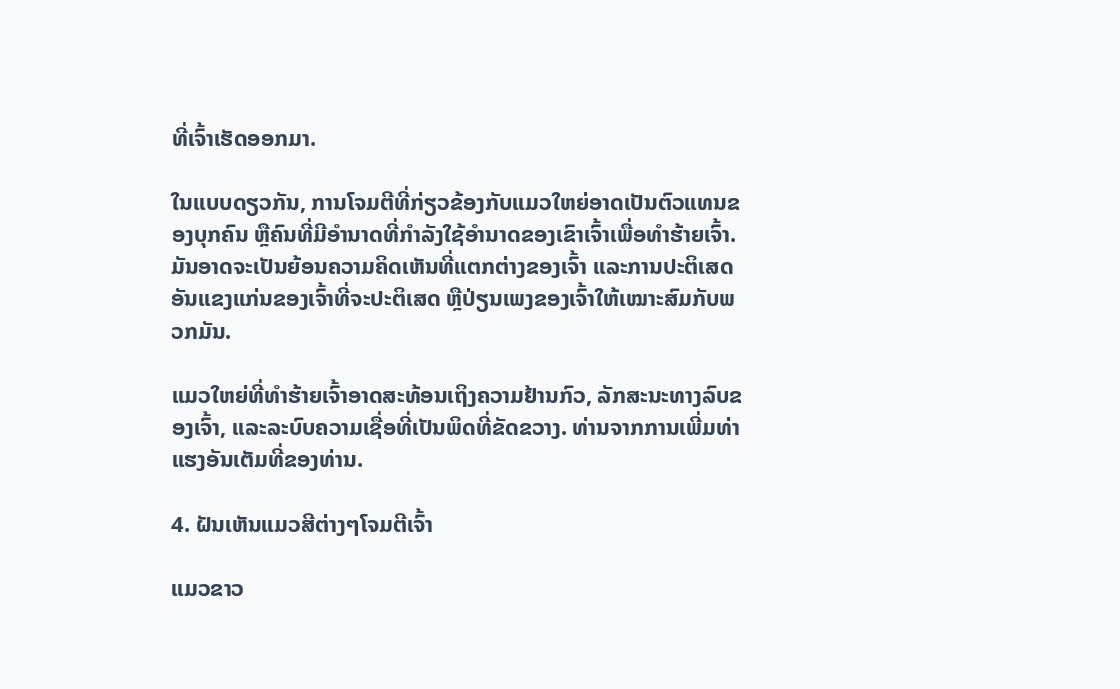ທີ່ເຈົ້າເຮັດອອກມາ.

ໃນແບບດຽວກັນ, ການໂຈມຕີທີ່ກ່ຽວຂ້ອງກັບແມວໃຫຍ່ອາດເປັນຕົວແທນຂອງບຸກຄົນ ຫຼືຄົນທີ່ມີອຳນາດທີ່ກຳລັງໃຊ້ອຳນາດຂອງເຂົາເຈົ້າເພື່ອທຳຮ້າຍເຈົ້າ. ມັນອາດຈະເປັນຍ້ອນຄວາມຄິດເຫັນທີ່ແຕກຕ່າງຂອງເຈົ້າ ແລະການປະຕິເສດອັນແຂງແກ່ນຂອງເຈົ້າທີ່ຈະປະຕິເສດ ຫຼືປ່ຽນເພງຂອງເຈົ້າໃຫ້ເໝາະສົມກັບພວກມັນ.

ແມວໃຫຍ່ທີ່ທຳຮ້າຍເຈົ້າອາດສະທ້ອນເຖິງຄວາມຢ້ານກົວ, ລັກສະນະທາງລົບຂອງເຈົ້າ, ແລະລະບົບຄວາມເຊື່ອທີ່ເປັນພິດທີ່ຂັດຂວາງ. ທ່ານຈາກການເພີ່ມທ່າແຮງອັນເຕັມທີ່ຂອງທ່ານ.

4. ຝັນເຫັນແມວສີຕ່າງໆໂຈມຕີເຈົ້າ

ແມວຂາວ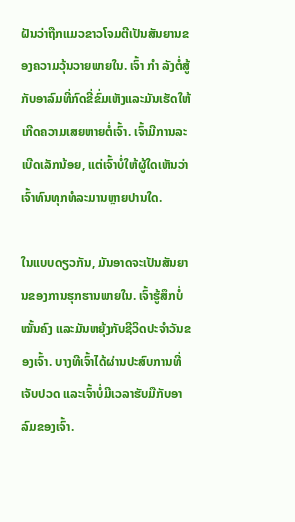ຝັນວ່າຖືກແມວຂາວໂຈມຕີເປັນສັນຍານຂອງຄວາມວຸ້ນວາຍພາຍໃນ. ເຈົ້າ ກຳ ລັງຕໍ່ສູ້ກັບອາລົມທີ່ກົດຂີ່ຂົ່ມເຫັງແລະມັນເຮັດໃຫ້ເກີດຄວາມເສຍຫາຍຕໍ່ເຈົ້າ. ເຈົ້າມີການລະເບີດເລັກນ້ອຍ, ແຕ່ເຈົ້າບໍ່ໃຫ້ຜູ້ໃດເຫັນວ່າເຈົ້າທົນທຸກທໍລະມານຫຼາຍປານໃດ.

ໃນແບບດຽວກັນ, ມັນອາດຈະເປັນສັນຍານຂອງການຮຸກຮານພາຍໃນ. ເຈົ້າຮູ້ສຶກບໍ່ໝັ້ນຄົງ ແລະມັນຫຍຸ້ງກັບຊີວິດປະຈຳວັນຂອງເຈົ້າ. ບາງທີເຈົ້າໄດ້ຜ່ານປະສົບການທີ່ເຈັບປວດ ແລະເຈົ້າບໍ່ມີເວລາຮັບມືກັບອາລົມຂອງເຈົ້າ.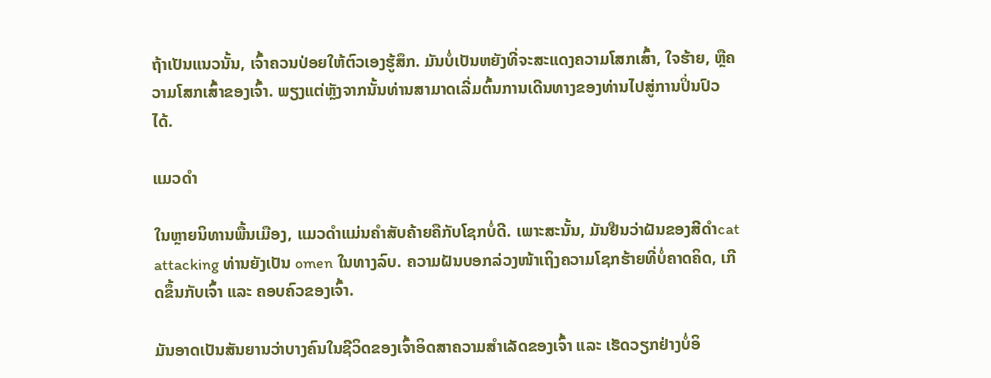ຖ້າເປັນແນວນັ້ນ, ເຈົ້າຄວນປ່ອຍໃຫ້ຕົວເອງຮູ້ສຶກ. ມັນບໍ່ເປັນຫຍັງທີ່ຈະສະແດງຄວາມໂສກເສົ້າ, ໃຈຮ້າຍ, ຫຼືຄວາມໂສກເສົ້າຂອງເຈົ້າ. ພຽງແຕ່ຫຼັງຈາກນັ້ນທ່ານສາມາດເລີ່ມຕົ້ນການເດີນທາງຂອງທ່ານໄປສູ່ການປິ່ນປົວໄດ້.

ແມວດໍາ

ໃນຫຼາຍນິທານພື້ນເມືອງ, ແມວດໍາແມ່ນຄໍາສັບຄ້າຍຄືກັບໂຊກບໍ່ດີ. ເພາະສະນັ້ນ, ມັນຢືນວ່າຝັນຂອງສີດໍາcat attacking ທ່ານຍັງເປັນ omen ໃນທາງລົບ. ຄວາມຝັນບອກລ່ວງໜ້າເຖິງຄວາມໂຊກຮ້າຍທີ່ບໍ່ຄາດຄິດ, ເກີດຂຶ້ນກັບເຈົ້າ ແລະ ຄອບຄົວຂອງເຈົ້າ.

ມັນອາດເປັນສັນຍານວ່າບາງຄົນໃນຊີວິດຂອງເຈົ້າອິດສາຄວາມສຳເລັດຂອງເຈົ້າ ແລະ ເຮັດວຽກຢ່າງບໍ່ອິ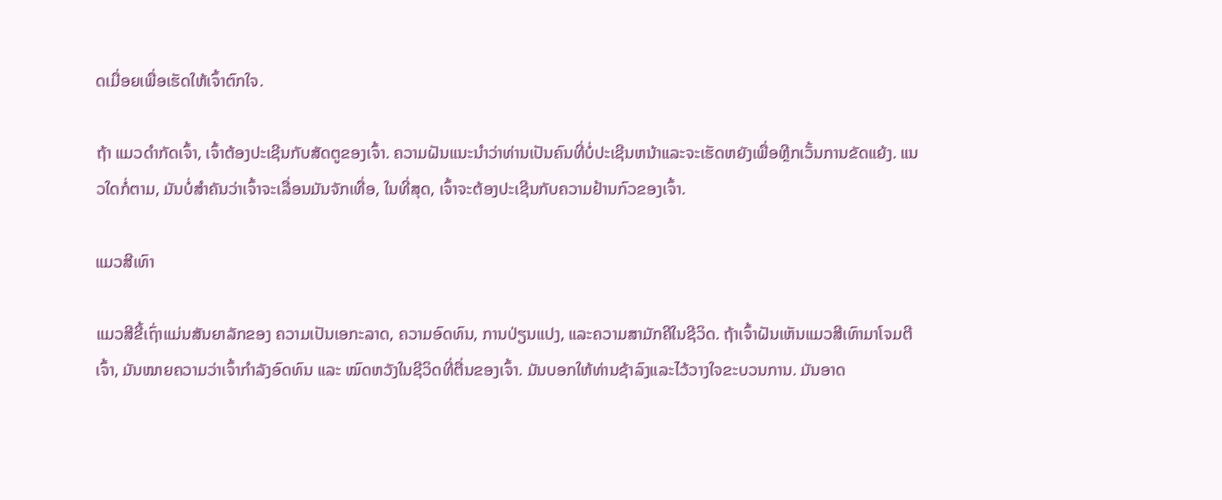ດເມື່ອຍເພື່ອເຮັດໃຫ້ເຈົ້າຕົກໃຈ.

ຖ້າ ແມວດໍາກັດເຈົ້າ, ເຈົ້າຕ້ອງປະເຊີນກັບສັດຕູຂອງເຈົ້າ. ຄວາມຝັນແນະນໍາວ່າທ່ານເປັນຄົນທີ່ບໍ່ປະເຊີນຫນ້າແລະຈະເຮັດຫຍັງເພື່ອຫຼີກເວັ້ນການຂັດແຍ້ງ. ແນວໃດກໍ່ຕາມ, ມັນບໍ່ສຳຄັນວ່າເຈົ້າຈະເລື່ອນມັນຈັກເທື່ອ, ໃນທີ່ສຸດ, ເຈົ້າຈະຕ້ອງປະເຊີນກັບຄວາມຢ້ານກົວຂອງເຈົ້າ.

ແມວສີເທົາ

ແມວສີຂີ້ເຖົ່າແມ່ນສັນຍາລັກຂອງ ຄວາມເປັນເອກະລາດ, ຄວາມອົດທົນ, ການປ່ຽນແປງ, ແລະຄວາມສາມັກຄີໃນຊີວິດ. ຖ້າເຈົ້າຝັນເຫັນແມວສີເທົາມາໂຈມຕີເຈົ້າ, ມັນໝາຍຄວາມວ່າເຈົ້າກຳລັງອົດທົນ ແລະ ໝົດຫວັງໃນຊີວິດທີ່ຕື່ນຂອງເຈົ້າ. ມັນບອກໃຫ້ທ່ານຊ້າລົງແລະໄວ້ວາງໃຈຂະບວນການ. ມັນອາດ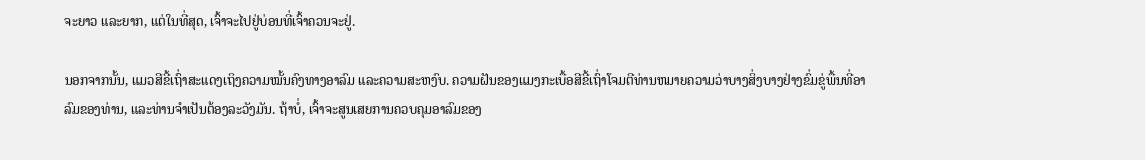ຈະຍາວ ແລະຍາກ, ແຕ່ໃນທີ່ສຸດ, ເຈົ້າຈະໄປຢູ່ບ່ອນທີ່ເຈົ້າຄວນຈະຢູ່.

ນອກຈາກນັ້ນ, ແມວສີຂີ້ເຖົ່າສະແດງເຖິງຄວາມໝັ້ນຄົງທາງອາລົມ ແລະຄວາມສະຫງົບ. ຄວາມຝັນຂອງແມງກະເບື້ອສີຂີ້ເຖົ່າໂຈມຕີທ່ານຫມາຍຄວາມວ່າບາງສິ່ງບາງຢ່າງຂົ່ມຂູ່ພື້ນທີ່ອາລົມຂອງທ່ານ, ແລະທ່ານຈໍາເປັນຕ້ອງລະວັງມັນ. ຖ້າບໍ່, ເຈົ້າຈະສູນເສຍການຄວບຄຸມອາລົມຂອງ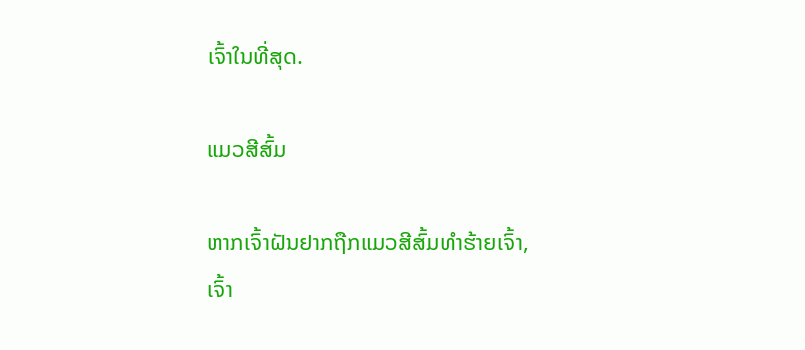ເຈົ້າໃນທີ່ສຸດ.

ແມວສີສົ້ມ

ຫາກເຈົ້າຝັນຢາກຖືກແມວສີສົ້ມທຳຮ້າຍເຈົ້າ, ເຈົ້າ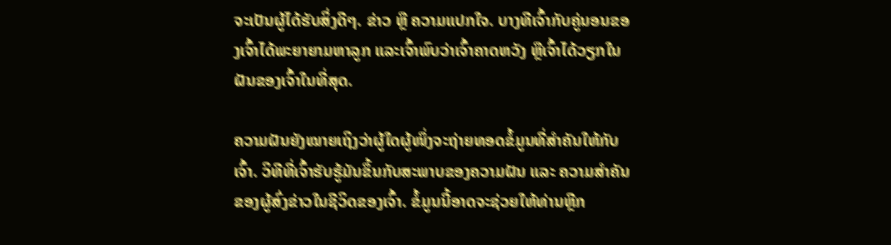ຈະເປັນຜູ້ໄດ້ຮັບສິ່ງດີໆ. ຂ່າວ ຫຼື ຄວາມແປກໃຈ. ບາງທີເຈົ້າກັບຄູ່ນອນຂອງເຈົ້າໄດ້ພະຍາຍາມຫາລູກ ແລະເຈົ້າພົບວ່າເຈົ້າຄາດຫວັງ ຫຼືເຈົ້າໄດ້ວຽກໃນຝັນຂອງເຈົ້າໃນທີ່ສຸດ.

ຄວາມຝັນຍັງໝາຍເຖິງວ່າຜູ້ໃດຜູ້ໜຶ່ງຈະຖ່າຍທອດຂໍ້ມູນທີ່ສຳຄັນໃຫ້ກັບເຈົ້າ. ວິທີທີ່ເຈົ້າຮັບຮູ້ມັນຂຶ້ນກັບສະພາບຂອງຄວາມຝັນ ແລະ ຄວາມສຳຄັນຂອງຜູ້ສົ່ງຂ່າວໃນຊີວິດຂອງເຈົ້າ. ຂໍ້ມູນນີ້ອາດຈະຊ່ວຍໃຫ້ທ່ານຫຼີກ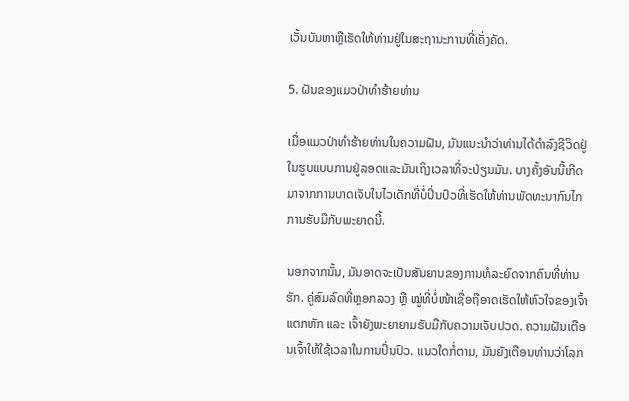ເວັ້ນບັນຫາຫຼືເຮັດໃຫ້ທ່ານຢູ່ໃນສະຖານະການທີ່ເຄັ່ງຄັດ.

5. ຝັນຂອງແມວປ່າທໍາຮ້າຍທ່ານ

ເມື່ອແມວປ່າທໍາຮ້າຍທ່ານໃນຄວາມຝັນ, ມັນແນະນໍາວ່າທ່ານໄດ້ດໍາລົງຊີວິດຢູ່ໃນຮູບແບບການຢູ່ລອດແລະມັນເຖິງເວລາທີ່ຈະປ່ຽນມັນ. ບາງຄັ້ງອັນນີ້ເກີດມາຈາກການບາດເຈັບໃນໄວເດັກທີ່ບໍ່ປິ່ນປົວທີ່ເຮັດໃຫ້ທ່ານພັດທະນາກົນໄກການຮັບມືກັບພະຍາດນີ້.

ນອກຈາກນັ້ນ, ມັນອາດຈະເປັນສັນຍານຂອງການທໍລະຍົດຈາກຄົນທີ່ທ່ານຮັກ. ຄູ່ສົມລົດທີ່ຫຼອກລວງ ຫຼື ໝູ່ທີ່ບໍ່ໜ້າເຊື່ອຖືອາດເຮັດໃຫ້ຫົວໃຈຂອງເຈົ້າແຕກຫັກ ແລະ ເຈົ້າຍັງພະຍາຍາມຮັບມືກັບຄວາມເຈັບປວດ. ຄວາມຝັນເຕືອນເຈົ້າໃຫ້ໃຊ້ເວລາໃນການປິ່ນປົວ. ແນວໃດກໍ່ຕາມ, ມັນຍັງເຕືອນທ່ານວ່າໂລກ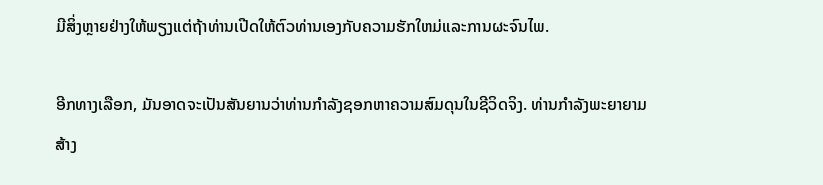ມີສິ່ງຫຼາຍຢ່າງໃຫ້ພຽງແຕ່ຖ້າທ່ານເປີດໃຫ້ຕົວທ່ານເອງກັບຄວາມຮັກໃຫມ່ແລະການຜະຈົນໄພ.

ອີກທາງເລືອກ, ມັນອາດຈະເປັນສັນຍານວ່າທ່ານກໍາລັງຊອກຫາຄວາມສົມດຸນໃນຊີວິດຈິງ. ທ່ານກໍາລັງພະຍາຍາມສ້າງ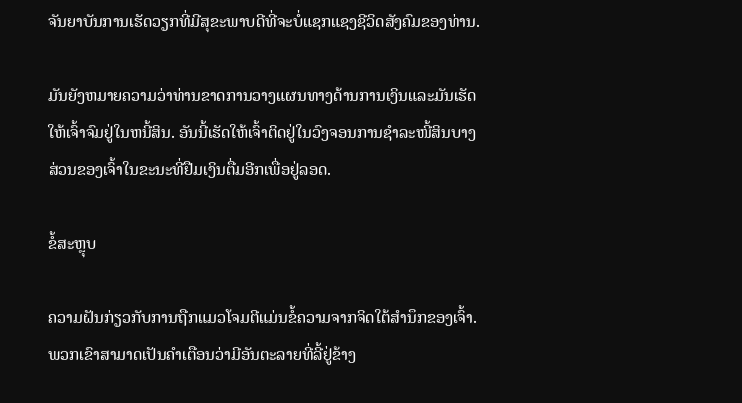ຈັນຍາບັນການເຮັດວຽກທີ່ມີສຸຂະພາບດີທີ່ຈະບໍ່ແຊກແຊງຊີວິດສັງຄົມຂອງທ່ານ.

ມັນຍັງຫມາຍຄວາມວ່າທ່ານຂາດການວາງແຜນທາງດ້ານການເງິນແລະມັນເຮັດໃຫ້ເຈົ້າຈົມຢູ່ໃນຫນີ້ສິນ. ອັນນີ້ເຮັດໃຫ້ເຈົ້າຕິດຢູ່ໃນວົງຈອນການຊໍາລະໜີ້ສິນບາງສ່ວນຂອງເຈົ້າໃນຂະນະທີ່ຢືມເງິນຕື່ມອີກເພື່ອຢູ່ລອດ.

ຂໍ້ສະຫຼຸບ

ຄວາມຝັນກ່ຽວກັບການຖືກແມວໂຈມຕີແມ່ນຂໍ້ຄວາມຈາກຈິດໃຕ້ສຳນຶກຂອງເຈົ້າ. ພວກເຂົາສາມາດເປັນຄໍາເຕືອນວ່າມີອັນຕະລາຍທີ່ລີ້ຢູ່ຂ້າງ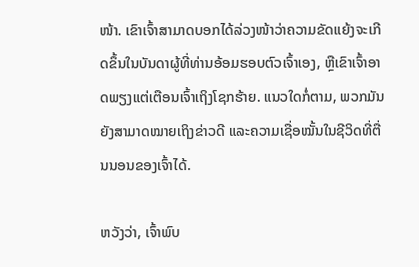ໜ້າ. ເຂົາເຈົ້າສາມາດບອກໄດ້ລ່ວງໜ້າວ່າຄວາມຂັດແຍ້ງຈະເກີດຂຶ້ນໃນບັນດາຜູ້ທີ່ທ່ານອ້ອມຮອບຕົວເຈົ້າເອງ, ຫຼືເຂົາເຈົ້າອາດພຽງແຕ່ເຕືອນເຈົ້າເຖິງໂຊກຮ້າຍ. ແນວໃດກໍ່ຕາມ, ພວກມັນຍັງສາມາດໝາຍເຖິງຂ່າວດີ ແລະຄວາມເຊື່ອໝັ້ນໃນຊີວິດທີ່ຕື່ນນອນຂອງເຈົ້າໄດ້.

ຫວັງວ່າ, ເຈົ້າພົບ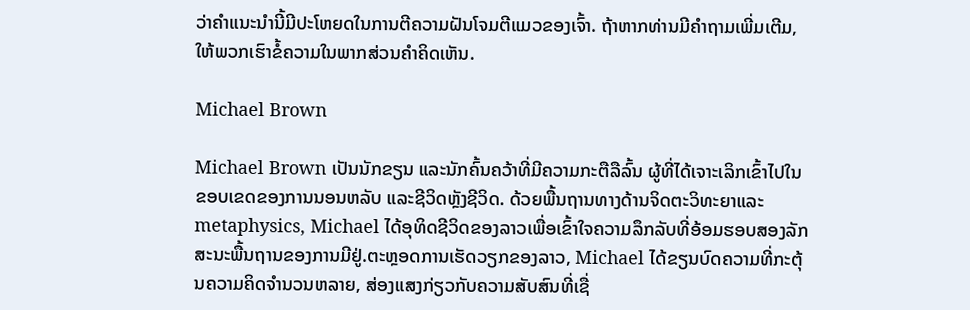ວ່າຄຳແນະນຳນີ້ມີປະໂຫຍດໃນການຕີຄວາມຝັນໂຈມຕີແມວຂອງເຈົ້າ. ຖ້າຫາກທ່ານມີຄໍາຖາມເພີ່ມເຕີມ, ໃຫ້ພວກເຮົາຂໍ້ຄວາມໃນພາກສ່ວນຄໍາຄິດເຫັນ.

Michael Brown

Michael Brown ເປັນນັກຂຽນ ແລະນັກຄົ້ນຄວ້າທີ່ມີຄວາມກະຕືລືລົ້ນ ຜູ້ທີ່ໄດ້ເຈາະເລິກເຂົ້າໄປໃນຂອບເຂດຂອງການນອນຫລັບ ແລະຊີວິດຫຼັງຊີວິດ. ດ້ວຍພື້ນຖານທາງດ້ານຈິດຕະວິທະຍາແລະ metaphysics, Michael ໄດ້ອຸທິດຊີວິດຂອງລາວເພື່ອເຂົ້າໃຈຄວາມລຶກລັບທີ່ອ້ອມຮອບສອງລັກສະນະພື້ນຖານຂອງການມີຢູ່.ຕະຫຼອດການເຮັດວຽກຂອງລາວ, Michael ໄດ້ຂຽນບົດຄວາມທີ່ກະຕຸ້ນຄວາມຄິດຈໍານວນຫລາຍ, ສ່ອງແສງກ່ຽວກັບຄວາມສັບສົນທີ່ເຊື່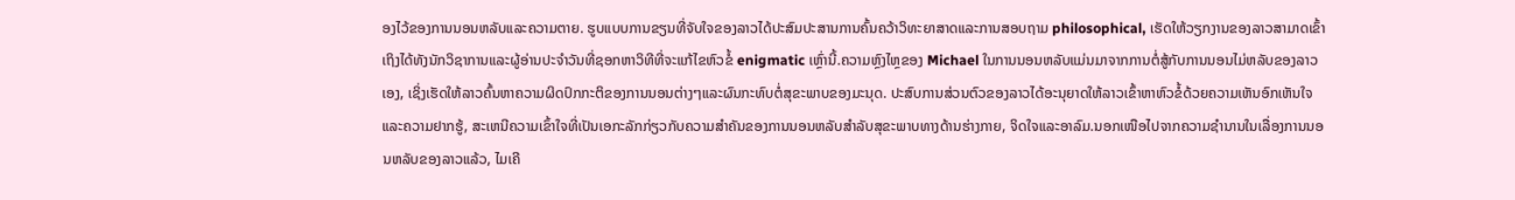ອງໄວ້ຂອງການນອນຫລັບແລະຄວາມຕາຍ. ຮູບແບບການຂຽນທີ່ຈັບໃຈຂອງລາວໄດ້ປະສົມປະສານການຄົ້ນຄວ້າວິທະຍາສາດແລະການສອບຖາມ philosophical, ເຮັດໃຫ້ວຽກງານຂອງລາວສາມາດເຂົ້າເຖິງໄດ້ທັງນັກວິຊາການແລະຜູ້ອ່ານປະຈໍາວັນທີ່ຊອກຫາວິທີທີ່ຈະແກ້ໄຂຫົວຂໍ້ enigmatic ເຫຼົ່ານີ້.ຄວາມຫຼົງໄຫຼຂອງ Michael ໃນການນອນຫລັບແມ່ນມາຈາກການຕໍ່ສູ້ກັບການນອນໄມ່ຫລັບຂອງລາວເອງ, ເຊິ່ງເຮັດໃຫ້ລາວຄົ້ນຫາຄວາມຜິດປົກກະຕິຂອງການນອນຕ່າງໆແລະຜົນກະທົບຕໍ່ສຸຂະພາບຂອງມະນຸດ. ປະສົບການສ່ວນຕົວຂອງລາວໄດ້ອະນຸຍາດໃຫ້ລາວເຂົ້າຫາຫົວຂໍ້ດ້ວຍຄວາມເຫັນອົກເຫັນໃຈແລະຄວາມຢາກຮູ້, ສະເຫນີຄວາມເຂົ້າໃຈທີ່ເປັນເອກະລັກກ່ຽວກັບຄວາມສໍາຄັນຂອງການນອນຫລັບສໍາລັບສຸຂະພາບທາງດ້ານຮ່າງກາຍ, ຈິດໃຈແລະອາລົມ.ນອກເໜືອໄປຈາກຄວາມຊຳນານໃນເລື່ອງການນອນຫລັບຂອງລາວແລ້ວ, ໄມເຄີ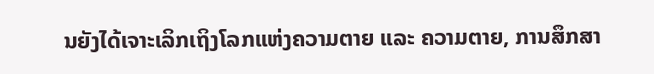ນຍັງໄດ້ເຈາະເລິກເຖິງໂລກແຫ່ງຄວາມຕາຍ ແລະ ຄວາມຕາຍ, ການສຶກສາ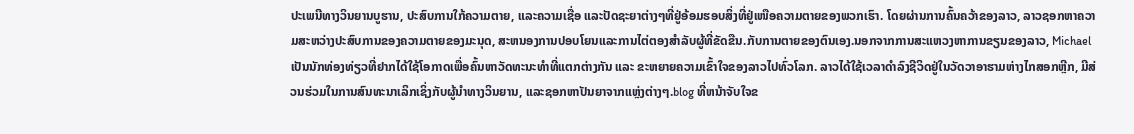ປະເພນີທາງວິນຍານບູຮານ, ປະສົບການໃກ້ຄວາມຕາຍ, ແລະຄວາມເຊື່ອ ແລະປັດຊະຍາຕ່າງໆທີ່ຢູ່ອ້ອມຮອບສິ່ງທີ່ຢູ່ເໜືອຄວາມຕາຍຂອງພວກເຮົາ. ໂດຍຜ່ານການຄົ້ນຄວ້າຂອງລາວ, ລາວຊອກຫາຄວາມສະຫວ່າງປະສົບການຂອງຄວາມຕາຍຂອງມະນຸດ, ສະຫນອງການປອບໂຍນແລະການໄຕ່ຕອງສໍາລັບຜູ້ທີ່ຂັດຂືນ.ກັບການຕາຍຂອງຕົນເອງ.ນອກຈາກການສະແຫວງຫາການຂຽນຂອງລາວ, Michael ເປັນນັກທ່ອງທ່ຽວທີ່ຢາກໄດ້ໃຊ້ໂອກາດເພື່ອຄົ້ນຫາວັດທະນະທຳທີ່ແຕກຕ່າງກັນ ແລະ ຂະຫຍາຍຄວາມເຂົ້າໃຈຂອງລາວໄປທົ່ວໂລກ. ລາວໄດ້ໃຊ້ເວລາດໍາລົງຊີວິດຢູ່ໃນວັດວາອາຮາມຫ່າງໄກສອກຫຼີກ, ມີສ່ວນຮ່ວມໃນການສົນທະນາເລິກເຊິ່ງກັບຜູ້ນໍາທາງວິນຍານ, ແລະຊອກຫາປັນຍາຈາກແຫຼ່ງຕ່າງໆ.blog ທີ່ຫນ້າຈັບໃຈຂ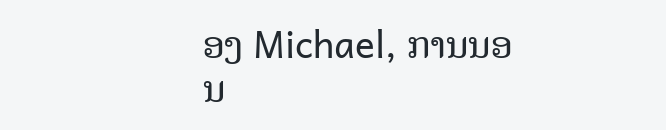ອງ Michael, ການນອນ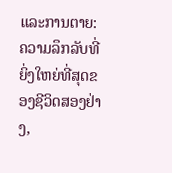ແລະການຕາຍ: ຄວາມລຶກລັບທີ່ຍິ່ງໃຫຍ່ທີ່ສຸດຂອງຊີວິດສອງຢ່າງ,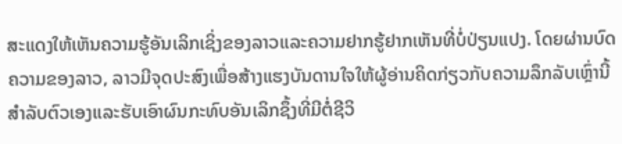ສະແດງໃຫ້ເຫັນຄວາມຮູ້ອັນເລິກເຊິ່ງຂອງລາວແລະຄວາມຢາກຮູ້ຢາກເຫັນທີ່ບໍ່ປ່ຽນແປງ. ໂດຍຜ່ານບົດຄວາມຂອງລາວ, ລາວມີຈຸດປະສົງເພື່ອສ້າງແຮງບັນດານໃຈໃຫ້ຜູ້ອ່ານຄິດກ່ຽວກັບຄວາມລຶກລັບເຫຼົ່ານີ້ສໍາລັບຕົວເອງແລະຮັບເອົາຜົນກະທົບອັນເລິກຊຶ້ງທີ່ມີຕໍ່ຊີວິ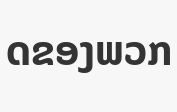ດຂອງພວກ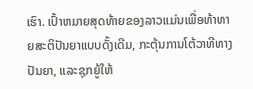ເຮົາ. ເປົ້າຫມາຍສຸດທ້າຍຂອງລາວແມ່ນເພື່ອທ້າທາຍສະຕິປັນຍາແບບດັ້ງເດີມ, ກະຕຸ້ນການໂຕ້ວາທີທາງປັນຍາ, ແລະຊຸກຍູ້ໃຫ້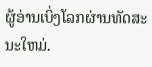ຜູ້ອ່ານເບິ່ງໂລກຜ່ານທັດສະນະໃຫມ່.